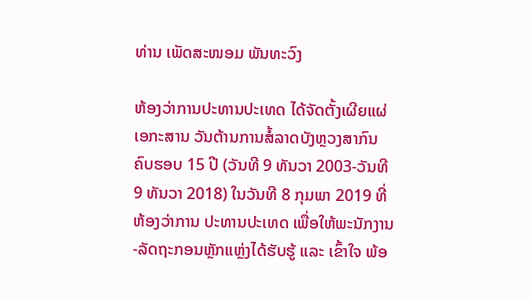ທ່ານ ເພັດສະໜອມ ພັນທະວົງ

ຫ້ອງວ່າການປະທານປະເທດ ໄດ້ຈັດຕັ້ງເຜີຍແຜ່ເອກະສານ ວັນຕ້ານການສໍ້ລາດບັງຫຼວງສາກົນ ຄົບຮອບ 15 ປີ (ວັນທີ 9 ທັນວາ 2003-ວັນທີ 9 ທັນວາ 2018) ໃນວັນທີ 8 ກຸມພາ 2019 ທີ່ ຫ້ອງວ່າການ ປະທານປະເທດ ເພື່ອໃຫ້ພະນັກງານ-ລັດຖະກອນຫຼັກແຫຼ່ງໄດ້ຮັບຮູ້ ແລະ ເຂົ້າໃຈ ພ້ອ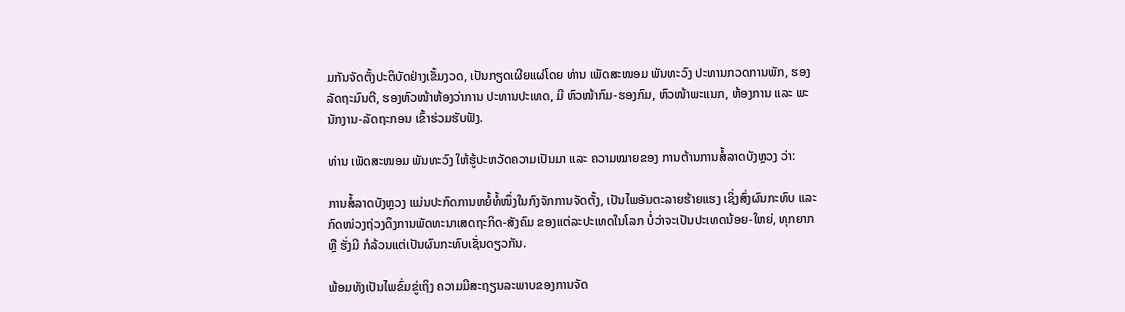ມກັນຈັດຕັ້ງປະຕິບັດຢ່າງເຂັ້ມງວດ, ເປັນກຽດເຜີຍແຜ່ໂດຍ ທ່ານ ເພັດສະໜອມ ພັນທະວົງ ປະທານກວດການພັກ, ຮອງລັດຖະມົນຕີ, ຮອງຫົວໜ້າຫ້ອງວ່າການ ປະທານປະເທດ, ມີ ຫົວໜ້າກົມ-ຮອງກົມ, ຫົວໜ້າພະແນກ, ຫ້ອງການ ແລະ ພະນັກງານ-ລັດຖະກອນ ເຂົ້າຮ່ວມຮັບຟັງ.

ທ່ານ ເພັດສະໜອມ ພັນທະວົງ ໃຫ້ຮູ້ປະຫວັດຄວາມເປັນມາ ແລະ ຄວາມໝາຍຂອງ ການຕ້ານການສໍ້ລາດບັງຫຼວງ ວ່າ:

ການສໍ້ລາດບັງຫຼວງ ແມ່ນປະກົດການຫຍໍ້ທໍ້ໜຶ່ງໃນກົງຈັກການຈັດຕັ້ງ, ເປັນໄພອັນຕະລາຍຮ້າຍແຮງ ເຊິ່ງສົ່ງຜົນກະທົບ ແລະ ກົດໜ່ວງຖ່ວງດຶງການພັດທະນາເສດຖະກິດ-ສັງຄົມ ຂອງແຕ່ລະປະເທດໃນໂລກ ບໍ່ວ່າຈະເປັນປະເທດນ້ອຍ-ໃຫຍ່, ທຸກຍາກ ຫຼື ຮັ່ງມີ ກໍລ້ວນແຕ່ເປັນຜົນກະທົບເຊັ່ນດຽວກັນ.

ພ້ອມທັງເປັນໄພຂົ່ມຂູ່ເຖິງ ຄວາມມີສະຖຽນລະພາບຂອງການຈັດ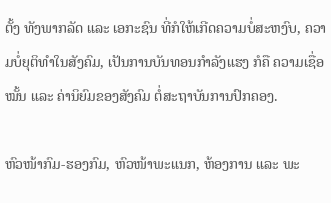ຕັ້ງ ທັງພາກລັດ ແລະ ເອກະຊົນ ທີ່ກໍໃຫ້ເກີດຄວາມບໍ່ສະຫງົບ, ຄວາມບໍ່ຍຸຕິທຳໃນສັງຄົມ, ເປັນການບັນທອນກຳລັງແຮງ ກໍຄື ຄວາມເຊື່ອໝັ້ນ ແລະ ຄ່ານິຍົມຂອງສັງຄົມ ຕໍ່ສະຖາບັນການປົກຄອງ.

ຫົວໜ້າກົມ-ຮອງກົມ, ຫົວໜ້າພະແນກ, ຫ້ອງການ ແລະ ພະ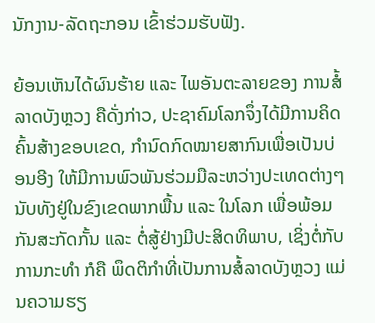ນັກງານ-ລັດຖະກອນ ເຂົ້າຮ່ວມຮັບຟັງ.

ຍ້ອນເຫັນໄດ້ຜົນຮ້າຍ ແລະ ໄພອັນຕະລາຍຂອງ ການສໍ້ລາດບັງຫຼວງ ຄືດັ່ງກ່າວ, ປະຊາຄົມໂລກຈຶ່ງໄດ້ມີການຄິດຄົ້ນສ້າງຂອບເຂດ, ກຳນົດກົດໝາຍສາກົນເພື່ອເປັນບ່ອນອີງ ໃຫ້ມີການພົວພັນຮ່ວມມືລະຫວ່າງປະເທດຕ່າງໆ ນັບທັງຢູ່ໃນຂົງເຂດພາກພື້ນ ແລະ ໃນໂລກ ເພື່ອພ້ອມກັນສະກັດກັ້ນ ແລະ ຕໍ່ສູ້ຢ່າງມີປະສິດທິພາບ, ເຊິ່ງຕໍ່ກັບການກະທຳ ກໍຄື ພຶດຕິກຳທີ່ເປັນການສໍ້ລາດບັງຫຼວງ ແມ່ນຄວາມຮຽ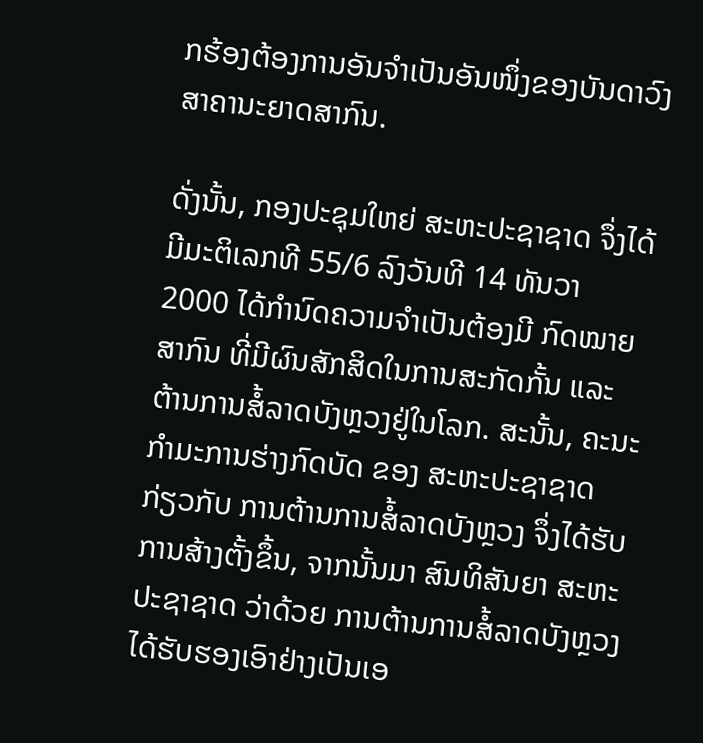ກຮ້ອງຕ້ອງການອັນຈຳເປັນອັນໜຶ່ງຂອງບັນດາວົງສາຄານະຍາດສາກົນ.

ດັ່ງນັ້ນ, ກອງປະຊຸມໃຫຍ່ ສະຫະປະຊາຊາດ ຈຶ່ງໄດ້ມີມະຕິເລກທີ 55/6 ລົງວັນທີ 14 ທັນວາ 2000 ໄດ້ກຳນົດຄວາມຈຳເປັນຕ້ອງມີ ກົດໝາຍສາກົນ ທີ່ມີຜົນສັກສິດໃນການສະກັດກັ້ນ ແລະ ຕ້ານການສໍ້ລາດບັງຫຼວງຢູ່ໃນໂລກ. ສະນັ້ນ, ຄະນະກຳມະການຮ່າງກົດບັດ ຂອງ ສະຫະປະຊາຊາດ ກ່ຽວກັບ ການຕ້ານການສໍ້ລາດບັງຫຼວງ ຈຶ່ງໄດ້ຮັບການສ້າງຕັ້ງຂຶ້ນ, ຈາກນັ້ນມາ ສົນທິສັນຍາ ສະຫະປະຊາຊາດ ວ່າດ້ວຍ ການຕ້ານການສໍ້ລາດບັງຫຼວງ ໄດ້ຮັບຮອງເອົາຢ່າງເປັນເອ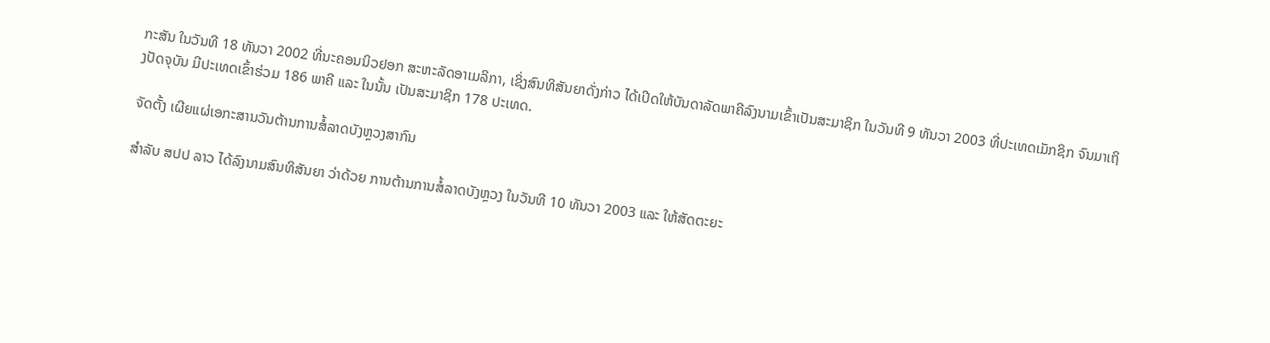ກະສັນ ໃນວັນທີ 18 ທັນວາ 2002 ທີ່ນະຄອນນິວຢອກ ສະຫະລັດອາເມລິກາ, ເຊິ່ງສົນທິສັນຍາດັ່ງກ່າວ ໄດ້ເປີດໃຫ້ບັນດາລັດພາຄີລົງນາມເຂົ້າເປັນສະມາຊິກ ໃນວັນທີ 9 ທັນວາ 2003 ທີ່ປະເທດເມັກຊິກ ຈົນມາເຖິງປັດຈຸບັນ ມີປະເທດເຂົ້າຮ່ວມ 186 ພາຄີ ແລະ ໃນນັ້ນ ເປັນສະມາຊິກ 178 ປະເທດ.

ຈັດຕັ້ງ ເຜີຍແຜ່ເອກະສານວັນຕ້ານການສໍ້ລາດບັງຫຼວງສາກົນ

ສຳລັບ ສປປ ລາວ ໄດ້ລົງນາມສົນທິສັນຍາ ວ່າດ້ວຍ ການຕ້ານການສໍ້ລາດບັງຫຼວງ ໃນວັນທີ 10 ທັນວາ 2003 ແລະ ໃຫ້ສັດຕະຍະ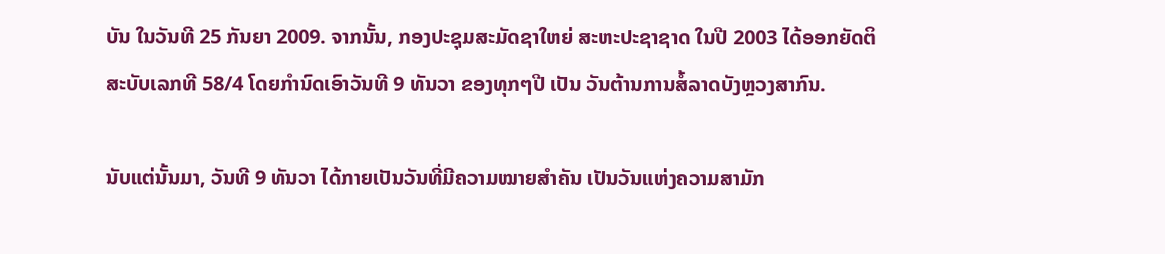ບັນ ໃນວັນທີ 25 ກັນຍາ 2009. ຈາກນັ້ນ, ກອງປະຊຸມສະມັດຊາໃຫຍ່ ສະຫະປະຊາຊາດ ໃນປີ 2003 ໄດ້ອອກຍັດຕິ ສະບັບເລກທີ 58/4 ໂດຍກຳນົດເອົາວັນທີ 9 ທັນວາ ຂອງທຸກໆປີ ເປັນ ວັນຕ້ານການສໍ້ລາດບັງຫຼວງສາກົນ.

ນັບແຕ່ນັ້ນມາ, ວັນທີ 9 ທັນວາ ໄດ້ກາຍເປັນວັນທີ່ມີຄວາມໝາຍສຳຄັນ ເປັນວັນແຫ່ງຄວາມສາມັກ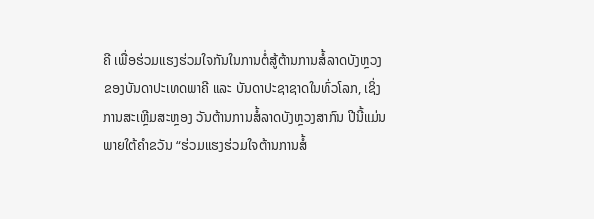ຄີ ເພື່ອຮ່ວມແຮງຮ່ວມໃຈກັນໃນການຕໍ່ສູ້ຕ້ານການສໍ້ລາດບັງຫຼວງ ຂອງບັນດາປະເທດພາຄີ ແລະ ບັນດາປະຊາຊາດໃນທົ່ວໂລກ, ເຊິ່ງການສະເຫຼີມສະຫຼອງ ວັນຕ້ານການສໍ້ລາດບັງຫຼວງສາກົນ ປີນີ້ແມ່ນ ພາຍໃຕ້ຄຳຂວັນ “ຮ່ວມແຮງຮ່ວມໃຈຕ້ານການສໍ້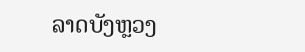ລາດບັງຫຼວງ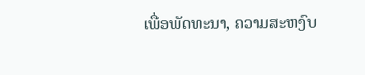ເພື່ອພັດທະນາ, ຄວາມສະຫງົບ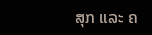ສຸກ ແລະ ຄ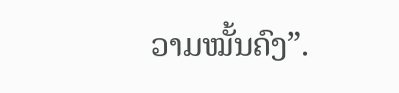ວາມໝັ້ນຄົງ”.